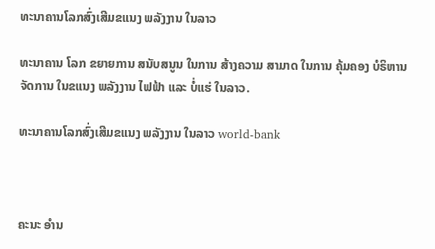ທະນາຄານໂລກສົ່ງເສີມຂແນງ ພລັງງານ ໃນລາວ

ທະນາຄານ ໂລກ ຂຍາຍການ ສນັບສນູນ ໃນການ ສ້າງຄວາມ ສາມາດ ໃນການ ຄຸ້ມຄອງ ບໍຣິຫານ ຈັດການ ໃນຂແນງ ພລັງງານ ໄຟຟ້າ ແລະ ບໍ່ແຮ່ ໃນລາວ.

ທະນາຄານໂລກສົ່ງເສີມຂແນງ ພລັງງານ ໃນລາວ world-bank



ຄະນະ ອໍານ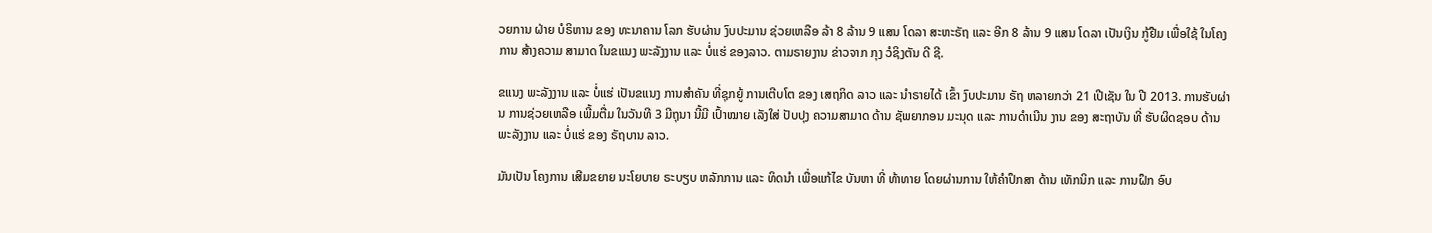ວຍການ ຝ່າຍ ບໍຣິຫານ ຂອງ ທະນາຄານ ໂລກ ຮັບຜ່ານ ງົບປະມານ ຊ່ວຍເຫລືອ ລ້າ 8 ລ້ານ 9 ແສນ ໂດລາ ສະຫະຣັຖ ແລະ ອີກ 8 ລ້ານ 9 ແສນ ໂດລາ ເປັນເງິນ ກູ້ຢືມ ເພື່ອໃຊ້ ໃນໂຄງການ ສ້າງຄວາມ ສາມາດ ໃນຂແນງ ພະລັງງານ ແລະ ບໍ່ແຮ່ ຂອງລາວ. ຕາມຣາຍງານ ຂ່າວຈາກ ກຸງ ວໍຊິງຕັນ ດີ ຊີ.

ຂແນງ ພະລັງງານ ແລະ ບໍ່ແຮ່ ເປັນຂແນງ ການສໍາຄັນ ທີ່ຊຸກຍູ້ ການເຕີບໂຕ ຂອງ ເສຖກິດ ລາວ ແລະ ນໍາຣາຍໄດ້ ເຂົ້າ ງົບປະມານ ຣັຖ ຫລາຍກວ່າ 21 ເປີເຊັນ ໃນ ປີ 2013. ການຮັບຜ່ານ ການຊ່ວຍເຫລືອ ເພີ້ມຕື່ມ ໃນວັນທີ 3 ມີຖຸນາ ນີ້ມີ ເປົ້າໝາຍ ເລັງໃສ່ ປັບປຸງ ຄວາມສາມາດ ດ້ານ ຊັພຍາກອນ ມະນຸດ ແລະ ການດໍາເນີນ ງານ ຂອງ ສະຖາບັນ ທີ່ ຮັບຜິດຊອບ ດ້ານ ພະລັງງານ ແລະ ບໍ່ແຮ່ ຂອງ ຣັຖບານ ລາວ.

ມັນເປັນ ໂຄງການ ເສີມຂຍາຍ ນະໂຍບາຍ ຣະບຽບ ຫລັກການ ແລະ ທິດນໍາ ເພື່ອແກ້ໄຂ ບັນຫາ ທີ່ ທ້າທາຍ ໂດຍຜ່ານການ ໃຫ້ຄໍາປຶກສາ ດ້ານ ເທັກນິກ ແລະ ການຝຶກ ອົບ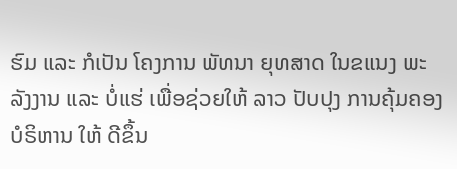ຮົມ ແລະ ກໍເປັນ ໂຄງການ ພັທນາ ຍຸທສາດ ໃນຂແນງ ພະລັງງານ ແລະ ບໍ່ແຮ່ ເພື່ອຊ່ວຍໃຫ້ ລາວ ປັບປຸງ ການຄຸ້ມຄອງ ບໍຣິຫານ ໃຫ້ ດີຂຶ້ນ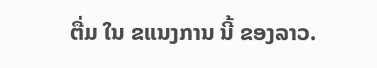ຕື່ມ ໃນ ຂແນງການ ນີ້ ຂອງລາວ.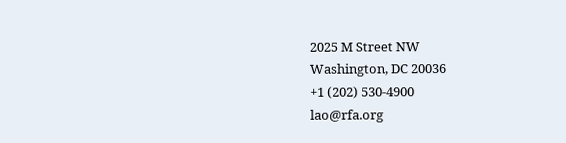2025 M Street NW
Washington, DC 20036
+1 (202) 530-4900
lao@rfa.org